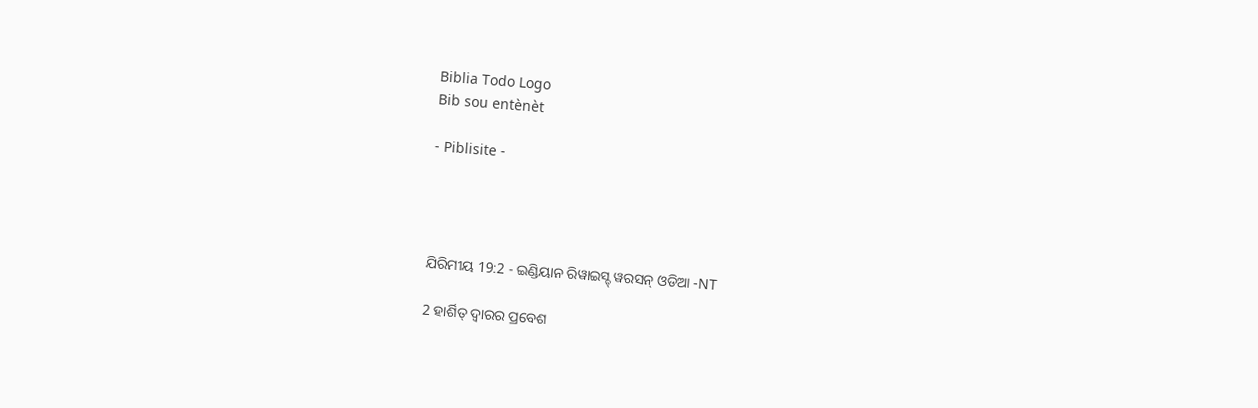Biblia Todo Logo
Bib sou entènèt

- Piblisite -




ଯିରିମୀୟ 19:2 - ଇଣ୍ଡିୟାନ ରିୱାଇସ୍ଡ୍ ୱରସନ୍ ଓଡିଆ -NT

2 ହାର୍ଶିତ୍‍ ଦ୍ୱାରର ପ୍ରବେଶ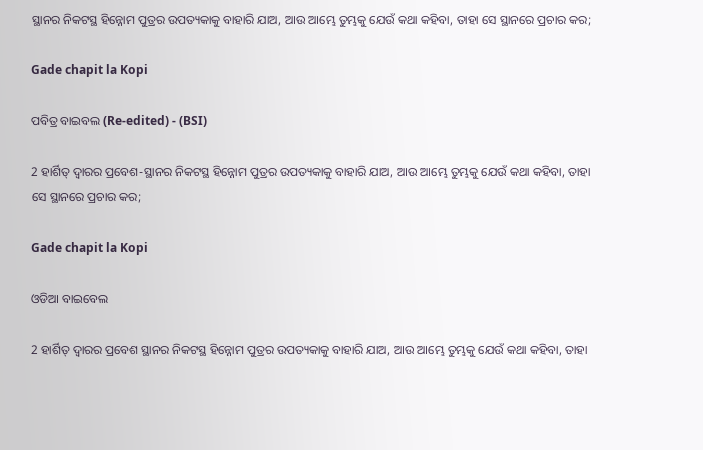ସ୍ଥାନର ନିକଟସ୍ଥ ହିନ୍ନୋମ ପୁତ୍ରର ଉପତ୍ୟକାକୁ ବାହାରି ଯାଅ, ଆଉ ଆମ୍ଭେ ତୁମ୍ଭକୁ ଯେଉଁ କଥା କହିବା, ତାହା ସେ ସ୍ଥାନରେ ପ୍ରଚାର କର;

Gade chapit la Kopi

ପବିତ୍ର ବାଇବଲ (Re-edited) - (BSI)

2 ହାର୍ଶିତ୍ ଦ୍ଵାରର ପ୍ରବେଶ-ସ୍ଥାନର ନିକଟସ୍ଥ ହିନ୍ନୋମ ପୁତ୍ରର ଉପତ୍ୟକାକୁ ବାହାରି ଯାଅ, ଆଉ ଆମ୍ଭେ ତୁମ୍ଭକୁ ଯେଉଁ କଥା କହିବା, ତାହା ସେ ସ୍ଥାନରେ ପ୍ରଚାର କର;

Gade chapit la Kopi

ଓଡିଆ ବାଇବେଲ

2 ହାର୍ଶିତ୍‍ ଦ୍ୱାରର ପ୍ରବେଶ ସ୍ଥାନର ନିକଟସ୍ଥ ହିନ୍ନୋମ ପୁତ୍ରର ଉପତ୍ୟକାକୁ ବାହାରି ଯାଅ, ଆଉ ଆମ୍ଭେ ତୁମ୍ଭକୁ ଯେଉଁ କଥା କହିବା, ତାହା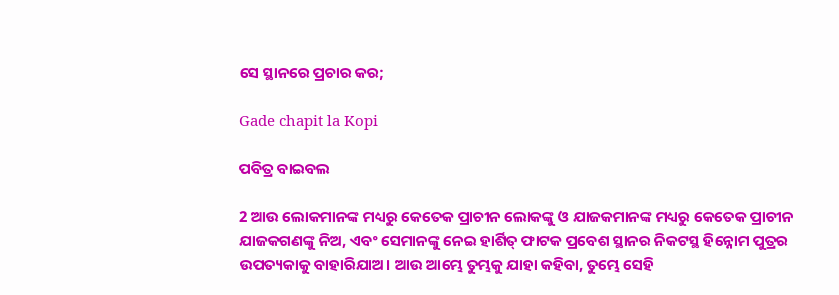ସେ ସ୍ଥାନରେ ପ୍ରଚାର କର;

Gade chapit la Kopi

ପବିତ୍ର ବାଇବଲ

2 ଆଉ ଲୋକମାନଙ୍କ ମଧ୍ୟରୁ କେତେକ ପ୍ରାଚୀନ ଲୋକଙ୍କୁ ଓ ଯାଜକମାନଙ୍କ ମଧ୍ୟରୁ କେତେକ ପ୍ରାଚୀନ ଯାଜକଗଣଙ୍କୁ ନିଅ, ଏବଂ ସେମାନଙ୍କୁ ନେଇ ହାର୍ଶିତ୍ ଫାଟକ ପ୍ରବେଶ ସ୍ଥାନର ନିକଟସ୍ଥ ହିନ୍ନୋମ ପୁତ୍ରର ଉପତ୍ୟକାକୁ ବାହାରିଯାଅ। ଆଉ ଆମ୍ଭେ ତୁମ୍ଭକୁ ଯାହା କହିବା, ତୁମ୍ଭେ ସେହି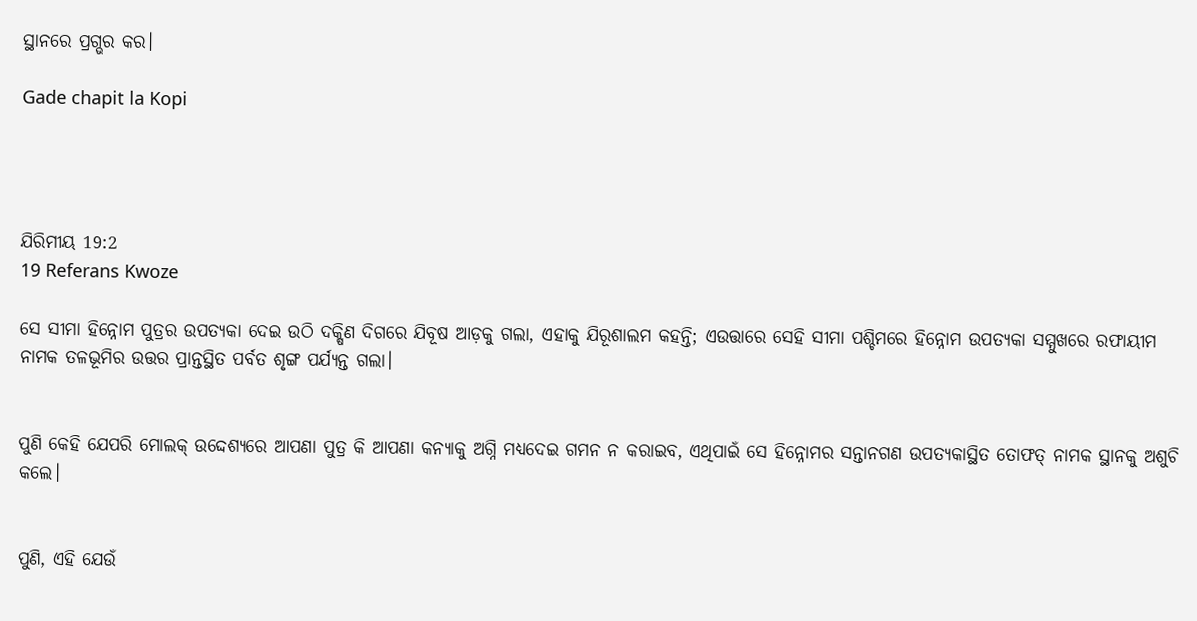ସ୍ଥାନରେ ପ୍ରଗ୍ଭର କର।

Gade chapit la Kopi




ଯିରିମୀୟ 19:2
19 Referans Kwoze

ସେ ସୀମା ହିନ୍ନୋମ ପୁତ୍ରର ଉପତ୍ୟକା ଦେଇ ଉଠି ଦକ୍ଷିଣ ଦିଗରେ ଯିବୂଷ ଆଡ଼କୁ ଗଲା, ଏହାକୁ ଯିରୂଶାଲମ କହନ୍ତି; ଏଉତ୍ତାରେ ସେହି ସୀମା ପଶ୍ଚିମରେ ହିନ୍ନୋମ ଉପତ୍ୟକା ସମ୍ମୁଖରେ ରଫାୟୀମ ନାମକ ତଳଭୂମିର ଉତ୍ତର ପ୍ରାନ୍ତସ୍ଥିତ ପର୍ବତ ଶୃଙ୍ଗ ପର୍ଯ୍ୟନ୍ତ ଗଲା।


ପୁଣି କେହି ଯେପରି ମୋଲକ୍‍ ଉଦ୍ଦେଶ୍ୟରେ ଆପଣା ପୁତ୍ର କି ଆପଣା କନ୍ୟାକୁ ଅଗ୍ନି ମଧ୍ୟଦେଇ ଗମନ ନ କରାଇବ, ଏଥିପାଇଁ ସେ ହିନ୍ନୋମର ସନ୍ତାନଗଣ ଉପତ୍ୟକାସ୍ଥିତ ତୋଫତ୍‍ ନାମକ ସ୍ଥାନକୁ ଅଶୁଚି କଲେ।


ପୁଣି, ଏହି ଯେଉଁ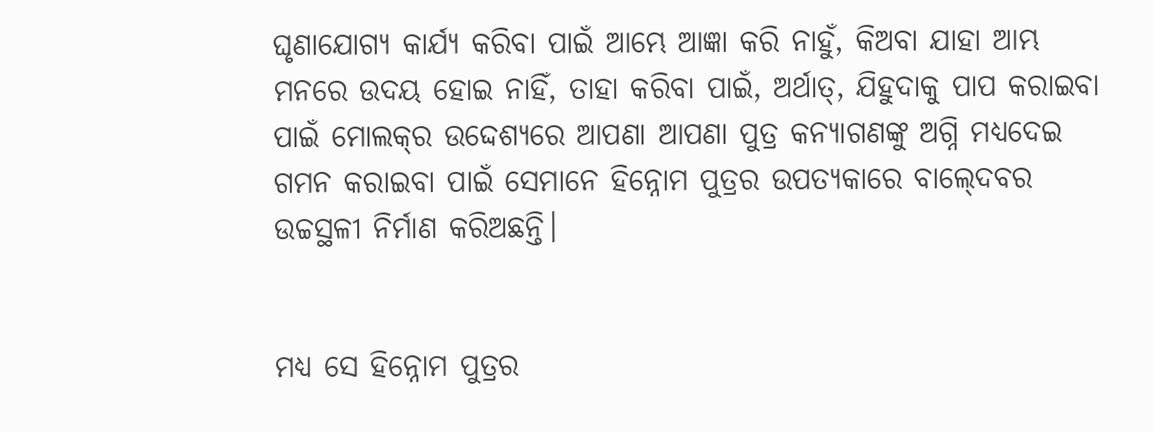ଘୃଣାଯୋଗ୍ୟ କାର୍ଯ୍ୟ କରିବା ପାଇଁ ଆମ୍ଭେ ଆଜ୍ଞା କରି ନାହୁଁ, କିଅବା ଯାହା ଆମ୍ଭ ମନରେ ଉଦୟ ହୋଇ ନାହିଁ, ତାହା କରିବା ପାଇଁ, ଅର୍ଥାତ୍‍, ଯିହୁଦାକୁ ପାପ କରାଇବା ପାଇଁ ମୋଲକ୍‍ର ଉଦ୍ଦେଶ୍ୟରେ ଆପଣା ଆପଣା ପୁତ୍ର କନ୍ୟାଗଣଙ୍କୁ ଅଗ୍ନି ମଧ୍ୟଦେଇ ଗମନ କରାଇବା ପାଇଁ ସେମାନେ ହିନ୍ନୋମ ପୁତ୍ରର ଉପତ୍ୟକାରେ ବାଲ୍‍ଦେବର ଉଚ୍ଚସ୍ଥଳୀ ନିର୍ମାଣ କରିଅଛନ୍ତି।


ମଧ୍ୟ ସେ ହିନ୍ନୋମ ପୁତ୍ରର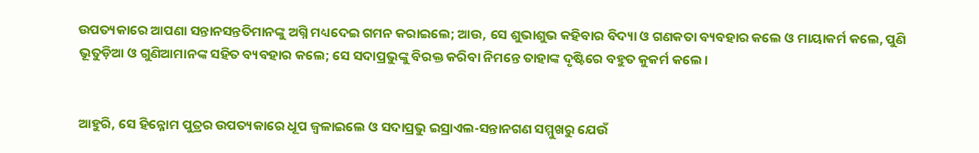ଉପତ୍ୟକାରେ ଆପଣା ସନ୍ତାନସନ୍ତତିମାନଙ୍କୁ ଅଗ୍ନି ମଧ୍ୟଦେଇ ଗମନ କରାଇଲେ; ଆଉ, ସେ ଶୁଭାଶୁଭ କହିବାର ବିଦ୍ୟା ଓ ଗଣକତା ବ୍ୟବହାର କଲେ ଓ ମାୟାକର୍ମ କଲେ, ପୁଣି ଭୂତୁଡ଼ିଆ ଓ ଗୁଣିଆମାନଙ୍କ ସହିତ ବ୍ୟବହାର କଲେ; ସେ ସଦାପ୍ରଭୁଙ୍କୁ ବିରକ୍ତ କରିବା ନିମନ୍ତେ ତାହାଙ୍କ ଦୃଷ୍ଟିରେ ବହୁତ କୁକର୍ମ କଲେ।


ଆହୁରି, ସେ ହିନ୍ନୋମ ପୁତ୍ରର ଉପତ୍ୟକାରେ ଧୂପ ଜ୍ୱଳାଇଲେ ଓ ସଦାପ୍ରଭୁ ଇସ୍ରାଏଲ-ସନ୍ତାନଗଣ ସମ୍ମୁଖରୁ ଯେଉଁ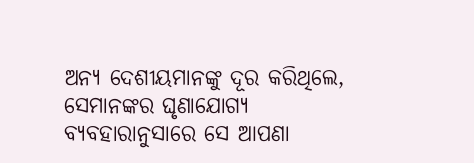ଅନ୍ୟ ଦେଶୀୟମାନଙ୍କୁ ଦୂର କରିଥିଲେ, ସେମାନଙ୍କର ଘୃଣାଯୋଗ୍ୟ ବ୍ୟବହାରାନୁସାରେ ସେ ଆପଣା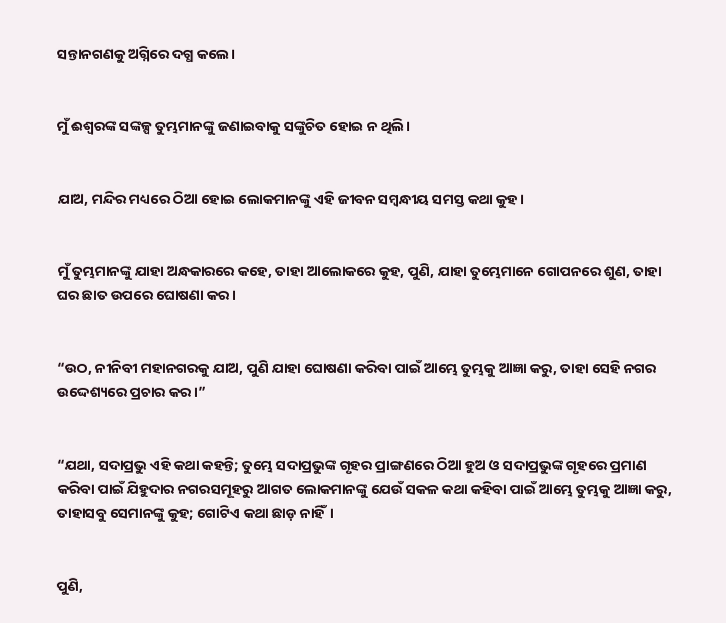ସନ୍ତାନଗଣକୁ ଅଗ୍ନିରେ ଦଗ୍ଧ କଲେ।


ମୁଁ ଈଶ୍ବରଙ୍କ ସଙ୍କଳ୍ପ ତୁମ୍ଭମାନଙ୍କୁ ଜଣାଇବାକୁ ସଙ୍କୁଚିତ ହୋଇ ନ ଥିଲି।


ଯାଅ, ମନ୍ଦିର ମଧ୍ୟରେ ଠିଆ ହୋଇ ଲୋକମାନଙ୍କୁ ଏହି ଜୀବନ ସମ୍ବନ୍ଧୀୟ ସମସ୍ତ କଥା କୁହ।


ମୁଁ ତୁମ୍ଭମାନଙ୍କୁ ଯାହା ଅନ୍ଧକାରରେ କହେ, ତାହା ଆଲୋକରେ କୁହ, ପୁଣି, ଯାହା ତୁମ୍ଭେମାନେ ଗୋପନରେ ଶୁଣ, ତାହା ଘର ଛାତ ଉପରେ ଘୋଷଣା କର।


“ଉଠ, ନୀନିବୀ ମହାନଗରକୁ ଯାଅ, ପୁଣି ଯାହା ଘୋଷଣା କରିବା ପାଇଁ ଆମ୍ଭେ ତୁମ୍ଭକୁ ଆଜ୍ଞା କରୁ, ତାହା ସେହି ନଗର ଉଦ୍ଦେଶ୍ୟରେ ପ୍ରଚାର କର।”


“ଯଥା, ସଦାପ୍ରଭୁ ଏହି କଥା କହନ୍ତି; ତୁମ୍ଭେ ସଦାପ୍ରଭୁଙ୍କ ଗୃହର ପ୍ରାଙ୍ଗଣରେ ଠିଆ ହୁଅ ଓ ସଦାପ୍ରଭୁଙ୍କ ଗୃହରେ ପ୍ରମାଣ କରିବା ପାଇଁ ଯିହୁଦାର ନଗରସମୂହରୁ ଆଗତ ଲୋକମାନଙ୍କୁ ଯେଉଁ ସକଳ କଥା କହିବା ପାଇଁ ଆମ୍ଭେ ତୁମ୍ଭକୁ ଆଜ୍ଞା କରୁ, ତାହାସବୁ ସେମାନଙ୍କୁ କୁହ; ଗୋଟିଏ କଥା ଛାଡ଼ ନାହିଁ।


ପୁଣି,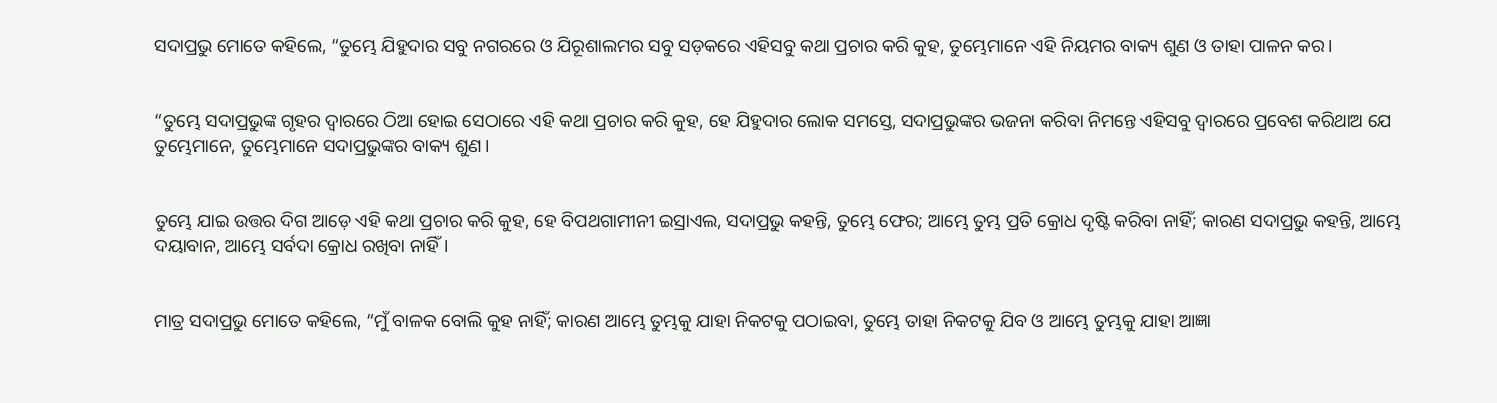ସଦାପ୍ରଭୁ ମୋତେ କହିଲେ, “ତୁମ୍ଭେ ଯିହୁଦାର ସବୁ ନଗରରେ ଓ ଯିରୂଶାଲମର ସବୁ ସଡ଼କରେ ଏହିସବୁ କଥା ପ୍ରଚାର କରି କୁହ, ତୁମ୍ଭେମାନେ ଏହି ନିୟମର ବାକ୍ୟ ଶୁଣ ଓ ତାହା ପାଳନ କର।


“ତୁମ୍ଭେ ସଦାପ୍ରଭୁଙ୍କ ଗୃହର ଦ୍ୱାରରେ ଠିଆ ହୋଇ ସେଠାରେ ଏହି କଥା ପ୍ରଚାର କରି କୁହ, ହେ ଯିହୁଦାର ଲୋକ ସମସ୍ତେ, ସଦାପ୍ରଭୁଙ୍କର ଭଜନା କରିବା ନିମନ୍ତେ ଏହିସବୁ ଦ୍ୱାରରେ ପ୍ରବେଶ କରିଥାଅ ଯେ ତୁମ୍ଭେମାନେ, ତୁମ୍ଭେମାନେ ସଦାପ୍ରଭୁଙ୍କର ବାକ୍ୟ ଶୁଣ।


ତୁମ୍ଭେ ଯାଇ ଉତ୍ତର ଦିଗ ଆଡ଼େ ଏହି କଥା ପ୍ରଚାର କରି କୁହ, ହେ ବିପଥଗାମୀନୀ ଇସ୍ରାଏଲ, ସଦାପ୍ରଭୁ କହନ୍ତି, ତୁମ୍ଭେ ଫେର; ଆମ୍ଭେ ତୁମ୍ଭ ପ୍ରତି କ୍ରୋଧ ଦୃଷ୍ଟି କରିବା ନାହିଁ; କାରଣ ସଦାପ୍ରଭୁ କହନ୍ତି, ଆମ୍ଭେ ଦୟାବାନ, ଆମ୍ଭେ ସର୍ବଦା କ୍ରୋଧ ରଖିବା ନାହିଁ।


ମାତ୍ର ସଦାପ୍ରଭୁ ମୋତେ କହିଲେ, “ମୁଁ ବାଳକ ବୋଲି କୁହ ନାହିଁ; କାରଣ ଆମ୍ଭେ ତୁମ୍ଭକୁ ଯାହା ନିକଟକୁ ପଠାଇବା, ତୁମ୍ଭେ ତାହା ନିକଟକୁ ଯିବ ଓ ଆମ୍ଭେ ତୁମ୍ଭକୁ ଯାହା ଆଜ୍ଞା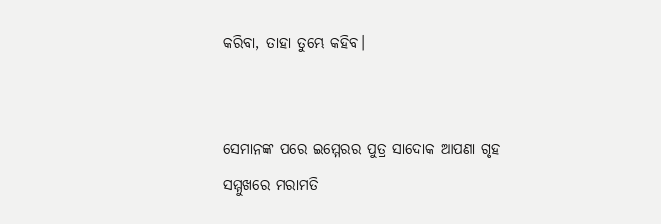କରିବା, ତାହା ତୁମ୍ଭେ କହିବ।


ସେମାନଙ୍କ ପରେ ଇମ୍ମେରର ପୁତ୍ର ସାଦୋକ ଆପଣା ଗୃହ ସମ୍ମୁଖରେ ମରାମତି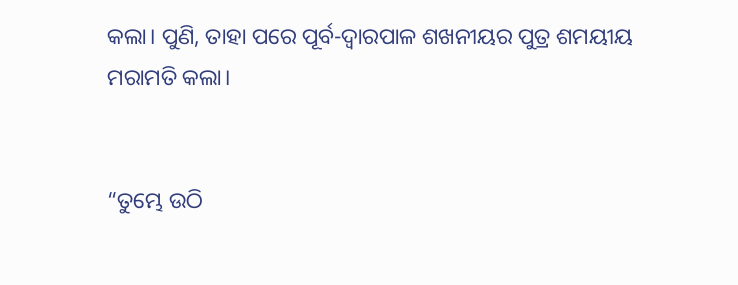କଲା। ପୁଣି, ତାହା ପରେ ପୂର୍ବ-ଦ୍ୱାରପାଳ ଶଖନୀୟର ପୁତ୍ର ଶମୟୀୟ ମରାମତି କଲା।


“ତୁମ୍ଭେ ଉଠି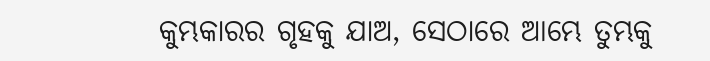କୁମ୍ଭକାରର ଗୃହକୁ ଯାଅ, ସେଠାରେ ଆମ୍ଭେ ତୁମ୍ଭକୁ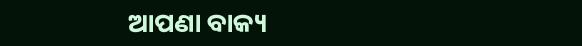ଆପଣା ବାକ୍ୟ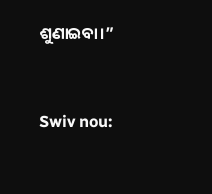ଶୁଣାଇବା।”


Swiv nou: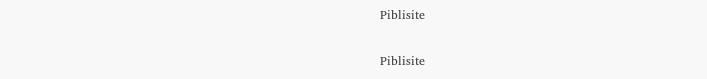Piblisite


Piblisite